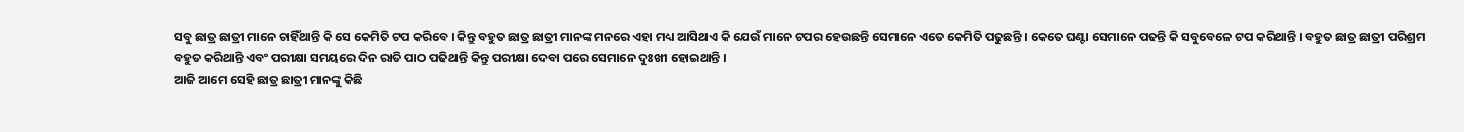ସବୁ ଛାତ୍ର ଛାତ୍ରୀ ମାନେ ଚାହିଁଥାନ୍ତି କି ସେ କେମିତି ଟପ କରିବେ । କିନ୍ତୁ ବହୁତ ଛାତ୍ର ଛାତ୍ରୀ ମାନଙ୍କ ମନରେ ଏହା ମଧ୍ୟ ଆସିଥାଏ କି ଯେଉଁ ମାନେ ଟପର ହେଉଛନ୍ତି ସେମାନେ ଏତେ କେମିତି ପଢୁଛନ୍ତି । କେତେ ଘଣ୍ଟା ସେମାନେ ପଢନ୍ତି କି ସବୁବେଳେ ଟପ କରିଥାନ୍ତି । ବହୁତ ଛାତ୍ର ଛାତ୍ରୀ ପରିଶ୍ରମ ବହୁତ କରିଥାନ୍ତି ଏବଂ ପରୀକ୍ଷା ସମୟରେ ଦିନ ରାତି ପାଠ ପଢିଥାନ୍ତି କିନ୍ତୁ ପରୀକ୍ଷା ଦେବା ପରେ ସେମାନେ ଦୁଃଖୀ ହୋଇଥାନ୍ତି ।
ଆଜି ଆମେ ସେହି ଛାତ୍ର ଛାତ୍ରୀ ମାନଙ୍କୁ କିଛି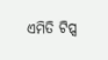ଏମିତି ଟିପ୍ସ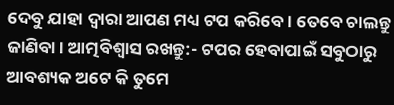ଦେବୁ ଯାହା ଦ୍ଵାରା ଆପଣ ମଧ୍ୟ ଟପ କରିବେ । ତେବେ ଚାଲନ୍ତୁ ଜାଣିବା । ଆତ୍ମବିଶ୍ବାସ ରଖନ୍ତୁ:- ଟପର ହେବାପାଇଁ ସବୁଠାରୁ ଆବଶ୍ୟକ ଅଟେ କି ତୁମେ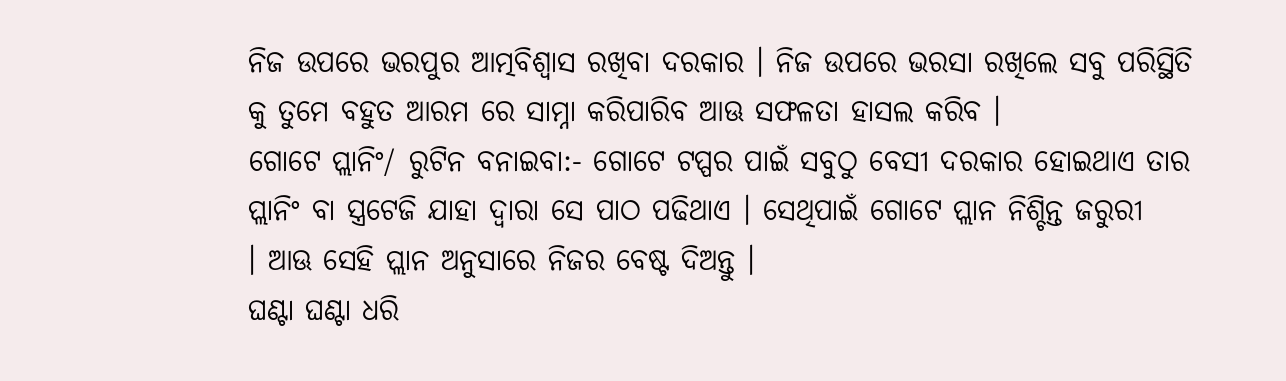ନିଜ ଉପରେ ଭରପୁର ଆତ୍ମବିଶ୍ବାସ ରଖିବା ଦରକାର । ନିଜ ଉପରେ ଭରସା ରଖିଲେ ସବୁ ପରିସ୍ଥିତି କୁ ତୁମେ ବହୁତ ଆରମ ରେ ସାମ୍ନା କରିପାରିବ ଆଊ ସଫଳତା ହାସଲ କରିବ ।
ଗୋଟେ ପ୍ଲାନିଂ/ ରୁଟିନ ବନାଇବା:- ଗୋଟେ ଟପ୍ପର ପାଇଁ ସବୁଠୁ ବେସୀ ଦରକାର ହୋଇଥାଏ ତାର ପ୍ଲାନିଂ ବା ସ୍ତ୍ରଟେଜି ଯାହା ଦ୍ଵାରା ସେ ପାଠ ପଢିଥାଏ । ସେଥିପାଇଁ ଗୋଟେ ପ୍ଲାନ ନିଶ୍ଚିନ୍ତ ଜରୁରୀ
। ଆଊ ସେହି ପ୍ଲାନ ଅନୁସାରେ ନିଜର ବେଷ୍ଟ ଦିଅନ୍ତୁ ।
ଘଣ୍ଟା ଘଣ୍ଟା ଧରି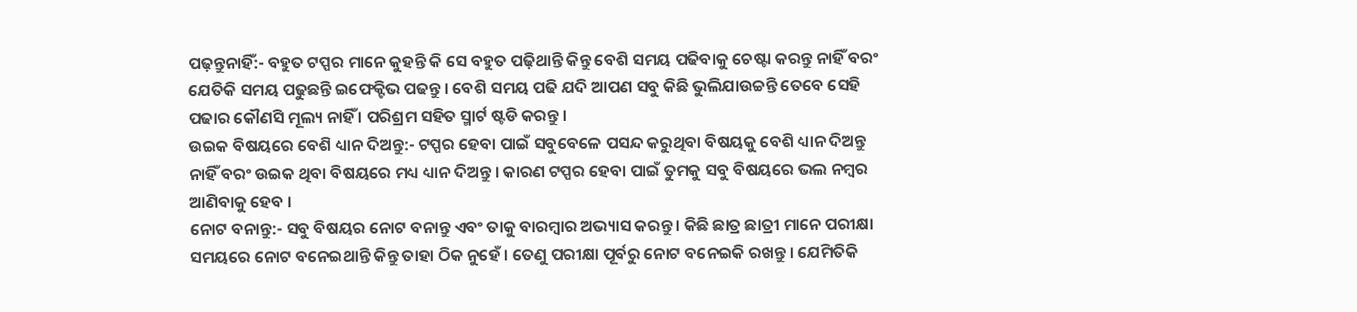ପଢ଼ନ୍ତୁନାହିଁ:- ବହୁତ ଟପ୍ପର ମାନେ କୁହନ୍ତି କି ସେ ବହୁତ ପଢ଼ିଥାନ୍ତି କିନ୍ତୁ ବେଶି ସମୟ ପଢିବାକୁ ଚେଷ୍ଟା କରନ୍ତୁ ନାହିଁ ବରଂ ଯେତିକି ସମୟ ପଢୁଛନ୍ତି ଇଫେକ୍ଟିଭ ପଢନ୍ତୁ । ବେଶି ସମୟ ପଢି ଯଦି ଆପଣ ସବୁ କିଛି ଭୁଲିଯାଉଚ୍ଚନ୍ତି ତେବେ ସେହି ପଢାର କୌଣସି ମୂଲ୍ୟ ନାହିଁ । ପରିଶ୍ରମ ସହିତ ସ୍ମାର୍ଟ ଷ୍ଟଡି କରନ୍ତୁ ।
ଉଇକ ବିଷୟରେ ବେଶି ଧ୍ୟାନ ଦିଅନ୍ତୁ:- ଟପ୍ପର ହେବା ପାଇଁ ସବୁବେଳେ ପସନ୍ଦ କରୁଥିବା ବିଷୟକୁ ବେଶି ଧ୍ୟାନ ଦିଅନ୍ତୁ ନାହିଁ ବରଂ ଉଇକ ଥିବା ବିଷୟରେ ମଧ୍ୟ ଧ୍ୟାନ ଦିଅନ୍ତୁ । କାରଣ ଟପ୍ପର ହେବା ପାଇଁ ତୁମକୁ ସବୁ ବିଷୟରେ ଭଲ ନମ୍ବର ଆଣିବାକୁ ହେବ ।
ନୋଟ ବନାନ୍ତୁ:- ସବୁ ବିଷୟର ନୋଟ ବନାନ୍ତୁ ଏବଂ ତାକୁ ବାରମ୍ବାର ଅଭ୍ୟାସ କରନ୍ତୁ । କିଛି ଛାତ୍ର ଛାତ୍ରୀ ମାନେ ପରୀକ୍ଷା ସମୟରେ ନୋଟ ବନେଇଥାନ୍ତି କିନ୍ତୁ ତାହା ଠିକ ନୁହେଁ । ତେଣୁ ପରୀକ୍ଷା ପୂର୍ବରୁ ନୋଟ ବନେଇକି ରଖନ୍ତୁ । ଯେମିତିକି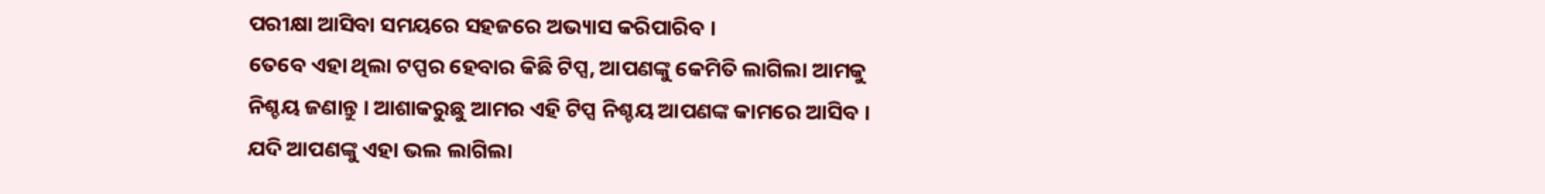ପରୀକ୍ଷା ଆସିବା ସମୟରେ ସହଜରେ ଅଭ୍ୟାସ କରିପାରିବ ।
ତେବେ ଏହା ଥିଲା ଟପ୍ପର ହେବାର କିଛି ଟିପ୍ସ, ଆପଣଙ୍କୁ କେମିତି ଲାଗିଲା ଆମକୁ ନିଶ୍ଚୟ ଜଣାନ୍ତୁ । ଆଶାକରୁଛୁ ଆମର ଏହି ଟିପ୍ସ ନିଶ୍ଚୟ ଆପଣଙ୍କ କାମରେ ଆସିବ । ଯଦି ଆପଣଙ୍କୁ ଏହା ଭଲ ଲାଗିଲା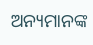ଅନ୍ୟମାନଙ୍କ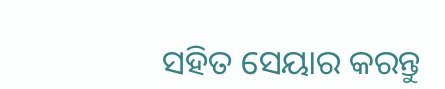ସହିତ ସେୟାର କରନ୍ତୁ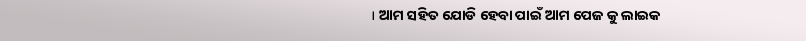। ଆମ ସହିତ ଯୋଡି ହେବା ପାଇଁ ଆମ ପେଜ କୁ ଲାଇକ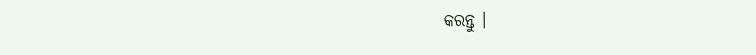କରନ୍ତୁ ।